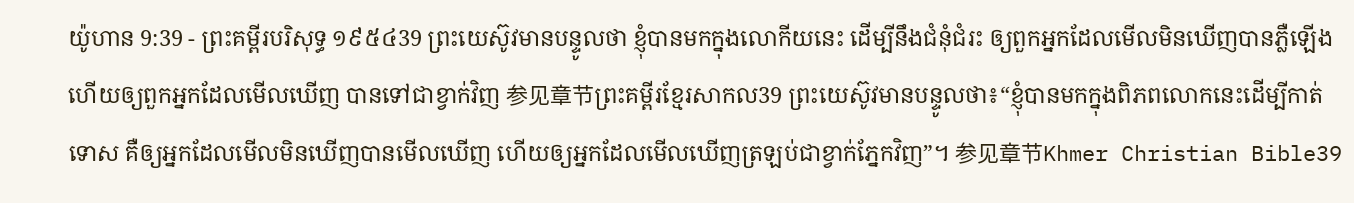យ៉ូហាន 9:39 - ព្រះគម្ពីរបរិសុទ្ធ ១៩៥៤39 ព្រះយេស៊ូវមានបន្ទូលថា ខ្ញុំបានមកក្នុងលោកីយនេះ ដើម្បីនឹងជំនុំជំរះ ឲ្យពួកអ្នកដែលមើលមិនឃើញបានភ្លឺឡើង ហើយឲ្យពួកអ្នកដែលមើលឃើញ បានទៅជាខ្វាក់វិញ 参见章节ព្រះគម្ពីរខ្មែរសាកល39 ព្រះយេស៊ូវមានបន្ទូលថា៖“ខ្ញុំបានមកក្នុងពិភពលោកនេះដើម្បីកាត់ទោស គឺឲ្យអ្នកដែលមើលមិនឃើញបានមើលឃើញ ហើយឲ្យអ្នកដែលមើលឃើញត្រឡប់ជាខ្វាក់ភ្នែកវិញ”។ 参见章节Khmer Christian Bible39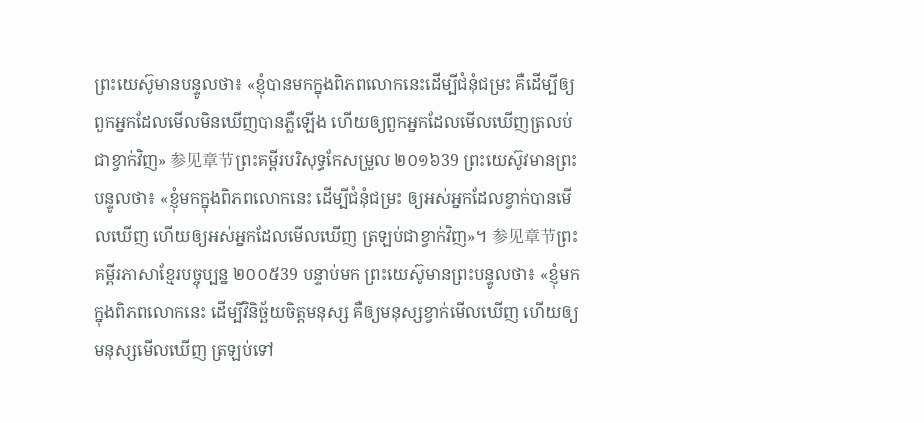ព្រះយេស៊ូមានបន្ទូលថា៖ «ខ្ញុំបានមកក្នុងពិភពលោកនេះដើម្បីជំនុំជម្រះ គឺដើម្បីឲ្យពួកអ្នកដែលមើលមិនឃើញបានភ្លឺឡើង ហើយឲ្យពួកអ្នកដែលមើលឃើញត្រលប់ជាខ្វាក់វិញ» 参见章节ព្រះគម្ពីរបរិសុទ្ធកែសម្រួល ២០១៦39 ព្រះយេស៊ូវមានព្រះបន្ទូលថា៖ «ខ្ញុំមកក្នុងពិភពលោកនេះ ដើម្បីជំនុំជម្រះ ឲ្យអស់អ្នកដែលខ្វាក់បានមើលឃើញ ហើយឲ្យអស់អ្នកដែលមើលឃើញ ត្រឡប់ជាខ្វាក់វិញ»។ 参见章节ព្រះគម្ពីរភាសាខ្មែរបច្ចុប្បន្ន ២០០៥39 បន្ទាប់មក ព្រះយេស៊ូមានព្រះបន្ទូលថា៖ «ខ្ញុំមកក្នុងពិភពលោកនេះ ដើម្បីវិនិច្ឆ័យចិត្តមនុស្ស គឺឲ្យមនុស្សខ្វាក់មើលឃើញ ហើយឲ្យមនុស្សមើលឃើញ ត្រឡប់ទៅ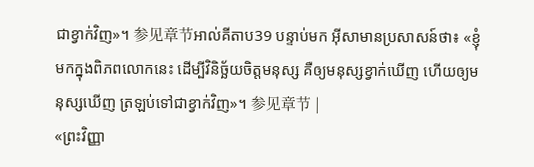ជាខ្វាក់វិញ»។ 参见章节អាល់គីតាប39 បន្ទាប់មក អ៊ីសាមានប្រសាសន៍ថា៖ «ខ្ញុំមកក្នុងពិភពលោកនេះ ដើម្បីវិនិច្ឆ័យចិត្ដមនុស្ស គឺឲ្យមនុស្សខ្វាក់ឃើញ ហើយឲ្យមនុស្សឃើញ ត្រឡប់ទៅជាខ្វាក់វិញ»។ 参见章节 |
«ព្រះវិញ្ញា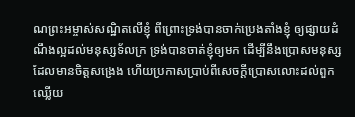ណព្រះអម្ចាស់សណ្ឋិតលើខ្ញុំ ពីព្រោះទ្រង់បានចាក់ប្រេងតាំងខ្ញុំ ឲ្យផ្សាយដំណឹងល្អដល់មនុស្សទ័លក្រ ទ្រង់បានចាត់ខ្ញុំឲ្យមក ដើម្បីនឹងប្រោសមនុស្សដែលមានចិត្តសង្រេង ហើយប្រកាសប្រាប់ពីសេចក្ដីប្រោសលោះដល់ពួកឈ្លើយ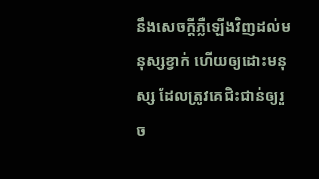នឹងសេចក្ដីភ្លឺឡើងវិញដល់មនុស្សខ្វាក់ ហើយឲ្យដោះមនុស្ស ដែលត្រូវគេជិះជាន់ឲ្យរួច